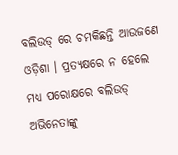ବଲିଉଡ୍ ରେ ଚମକିଛନ୍ତି ଆଉଜଣେ ଓଡ଼ିଶା । ପ୍ରତ୍ୟକ୍ଷରେ ନ ହେଲେ ମଧ୍ୟ ପରୋକ୍ଷରେ ବଲିଉଡ୍ ଅଭିନେତାଙ୍କୁ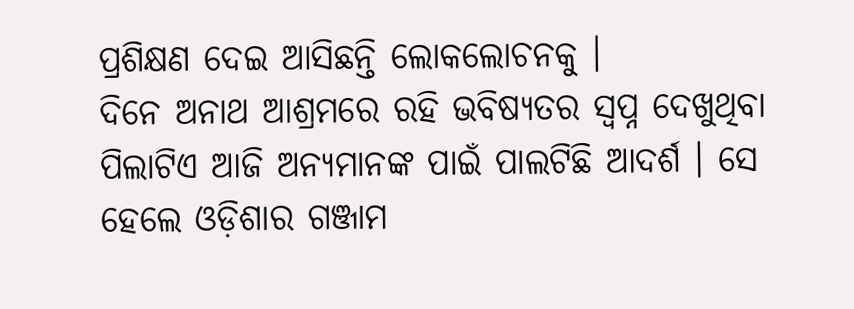ପ୍ରଶିକ୍ଷଣ ଦେଇ ଆସିଛନ୍ତି ଲୋକଲୋଚନକୁ ।
ଦିନେ ଅନାଥ ଆଶ୍ରମରେ ରହି ଭବିଷ୍ୟତର ସ୍ଵପ୍ନ ଦେଖୁଥିବା ପିଲାଟିଏ ଆଜି ଅନ୍ୟମାନଙ୍କ ପାଇଁ ପାଲଟିଛି ଆଦର୍ଶ । ସେ ହେଲେ ଓଡ଼ିଶାର ଗଞ୍ଜାମ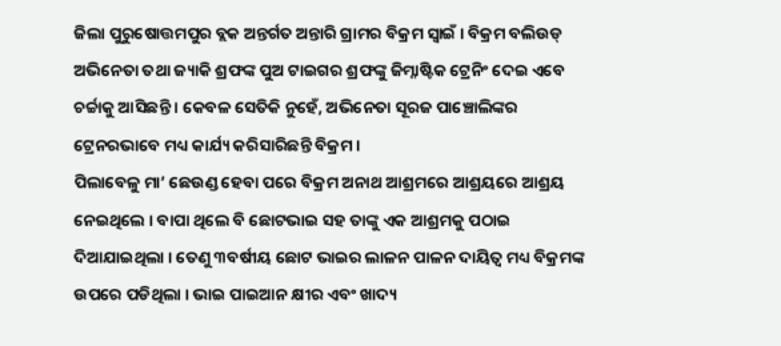ଜିଲା ପୁରୁଷୋତ୍ତମପୁର ବ୍ଲକ ଅନ୍ତର୍ଗତ ଅନ୍ତାରି ଗ୍ରାମର ବିକ୍ରମ ସ୍ଵାଇଁ । ବିକ୍ରମ ବଲିଉଡ୍ ଅଭିନେତା ତଥା ଜ୍ୟାକି ଶ୍ରଫଙ୍କ ପୁଅ ଟାଇଗର ଶ୍ରଫଙ୍କୁ ଜିମ୍ନାଷ୍ଟିକ ଟ୍ରେନିଂ ଦେଇ ଏବେ ଚର୍ଚ୍ଚାକୁ ଆସିଛନ୍ତି । କେବଳ ସେତିକି ନୁହେଁ, ଅଭିନେତା ସୂରଜ ପାଞ୍ଚୋଲିଙ୍କର ଟ୍ରେନରଭାବେ ମଧ୍ୟ କାର୍ଯ୍ୟ କରିସାରିଛନ୍ତି ବିକ୍ରମ ।
ପିଲାବେଳୁ ମା’ ଛେଉଣ୍ଡ ହେବା ପରେ ବିକ୍ରମ ଅନାଥ ଆଶ୍ରମରେ ଆଶ୍ରୟରେ ଆଶ୍ରୟ ନେଇଥିଲେ । ବାପା ଥିଲେ ବି ଛୋଟଭାଇ ସହ ତାଙ୍କୁ ଏକ ଆଶ୍ରମକୁ ପଠାଇ ଦିଆଯାଇଥିଲା । ତେଣୁ ୩ବର୍ଷୀୟ ଛୋଟ ଭାଇର ଲାଳନ ପାଳନ ଦାୟିତ୍ଵ ମଧ୍ୟ ବିକ୍ରମଙ୍କ ଉପରେ ପଡିଥିଲା । ଭାଇ ପାଇଆନ କ୍ଷୀର ଏବଂ ଖାଦ୍ୟ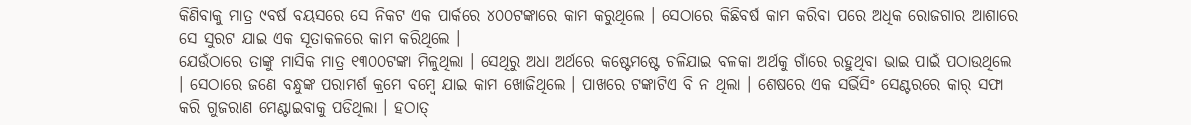କିଣିବାକୁ ମାତ୍ର ୯ବର୍ଷ ବୟସରେ ସେ ନିକଟ ଏକ ପାର୍କରେ ୪୦୦ଟଙ୍କାରେ କାମ କରୁଥିଲେ । ସେଠାରେ କିଛିବର୍ଷ କାମ କରିବା ପରେ ଅଧିକ ରୋଜଗାର ଆଶାରେ ସେ ସୁରଟ ଯାଇ ଏକ ସୂତାକଳରେ କାମ କରିଥିଲେ ।
ଯେଉଁଠାରେ ତାଙ୍କୁ ମାସିକ ମାତ୍ର ୧୩୦୦ଟଙ୍କା ମିଳୁଥିଲା । ସେଥିରୁ ଅଧା ଅର୍ଥରେ କଷ୍ଟେମଷ୍ଟେ ଚଳିଯାଇ ବଳକା ଅର୍ଥକୁ ଗାଁରେ ରହୁଥିବା ଭାଇ ପାଇଁ ପଠାଉଥିଲେ । ସେଠାରେ ଜଣେ ବନ୍ଧୁଙ୍କ ପରାମର୍ଶ କ୍ରମେ ବମ୍ବେ ଯାଇ କାମ ଖୋଜିଥିଲେ । ପାଖରେ ଟଙ୍କାଟିଏ ବି ନ ଥିଲା । ଶେଷରେ ଏକ ସର୍ଭିସିଂ ସେଣ୍ଟରରେ କାର୍ ସଫା କରି ଗୁଜରାଣ ମେଣ୍ଟାଇବାକୁ ପଡିଥିଲା । ହଠାତ୍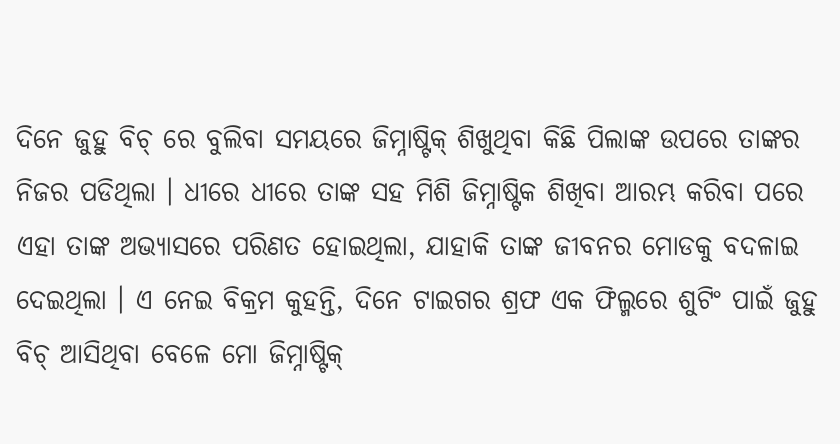ଦିନେ ଜୁହୁ ବିଚ୍ ରେ ବୁଲିବା ସମୟରେ ଜିମ୍ନାଷ୍ଟିକ୍ ଶିଖୁଥିବା କିଛି ପିଲାଙ୍କ ଉପରେ ତାଙ୍କର ନିଜର ପଡିଥିଲା । ଧୀରେ ଧୀରେ ତାଙ୍କ ସହ ମିଶି ଜିମ୍ନାଷ୍ଟିକ ଶିଖିବା ଆରମ୍ଭ କରିବା ପରେ ଏହା ତାଙ୍କ ଅଭ୍ୟାସରେ ପରିଣତ ହୋଇଥିଲା, ଯାହାକି ତାଙ୍କ ଜୀବନର ମୋଡକୁ ବଦଳାଇ ଦେଇଥିଲା । ଏ ନେଇ ବିକ୍ରମ କୁହନ୍ତି, ଦିନେ ଟାଇଗର ଶ୍ରଫ ଏକ ଫିଲ୍ମରେ ଶୁଟିଂ ପାଇଁ ଜୁହୁ ବିଚ୍ ଆସିଥିବା ବେଳେ ମୋ ଜିମ୍ନାଷ୍ଟିକ୍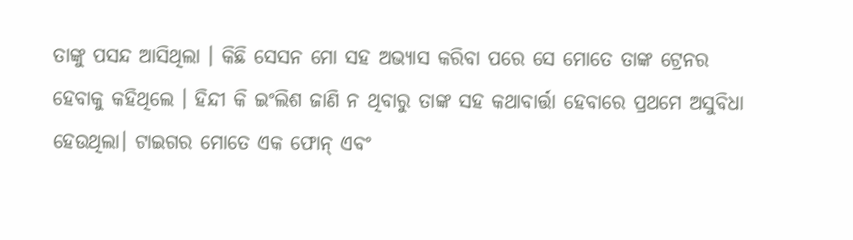ତାଙ୍କୁ ପସନ୍ଦ ଆସିଥିଲା । କିଛି ସେସନ ମୋ ସହ ଅଭ୍ୟାସ କରିବା ପରେ ସେ ମୋତେ ତାଙ୍କ ଟ୍ରେନର ହେବାକୁ କହିଥିଲେ । ହିନ୍ଦୀ କି ଇଂଲିଶ ଜାଣି ନ ଥିବାରୁ ତାଙ୍କ ସହ କଥାବାର୍ତ୍ତା ହେବାରେ ପ୍ରଥମେ ଅସୁବିଧା ହେଉଥିଲା। ଟାଇଗର ମୋତେ ଏକ ଫୋନ୍ ଏବଂ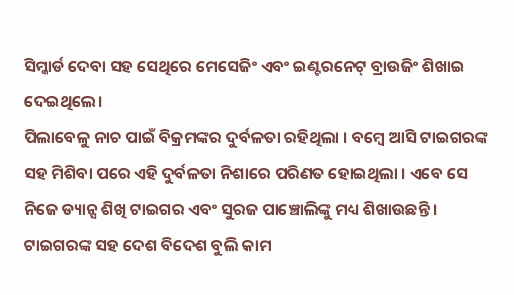ସିମ୍କାର୍ଡ ଦେବା ସହ ସେଥିରେ ମେସେଜିଂ ଏବଂ ଇଣ୍ଟରନେଟ୍ ବ୍ରାଉଜିଂ ଶିଖାଇ ଦେଇଥିଲେ।
ପିଲାବେଳୁ ନାଚ ପାଇଁ ବିକ୍ରମଙ୍କର ଦୁର୍ବଳତା ରହିଥିଲା । ବମ୍ବେ ଆସି ଟାଇଗରଙ୍କ ସହ ମିଶିବା ପରେ ଏହି ଦୁର୍ବଳତା ନିଶାରେ ପରିଣତ ହୋଇଥିଲା । ଏବେ ସେ ନିଜେ ଡ୍ୟାନ୍ସ ଶିଖି ଟାଇଗର ଏବଂ ସୁରଜ ପାଞ୍ଚୋଲିଙ୍କୁ ମଧ୍ୟ ଶିଖାଉଛନ୍ତି । ଟାଇଗରଙ୍କ ସହ ଦେଶ ବିଦେଶ ବୁଲି କାମ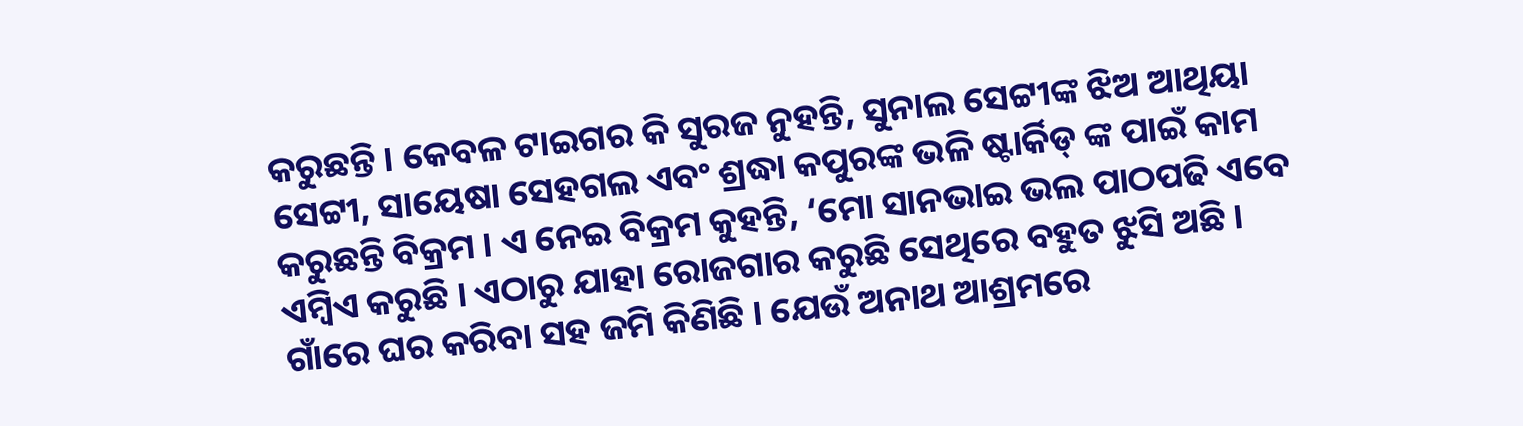କରୁଛନ୍ତି । କେବଳ ଟାଇଗର କି ସୁରଜ ନୁହନ୍ତି, ସୁନାଲ ସେଟ୍ଟୀଙ୍କ ଝିଅ ଆଥିୟା ସେଟ୍ଟୀ, ସାୟେଷା ସେହଗଲ ଏବଂ ଶ୍ରଦ୍ଧା କପୁରଙ୍କ ଭଳି ଷ୍ଟାର୍କିଡ୍ ଙ୍କ ପାଇଁ କାମ କରୁଛନ୍ତି ବିକ୍ରମ । ଏ ନେଇ ବିକ୍ରମ କୁହନ୍ତି, ‘ମୋ ସାନଭାଇ ଭଲ ପାଠପଢି ଏବେ ଏମ୍ବିଏ କରୁଛି । ଏଠାରୁ ଯାହା ରୋଜଗାର କରୁଛି ସେଥିରେ ବହୁତ ଝୁସି ଅଛି । ଗାଁରେ ଘର କରିବା ସହ ଜମି କିଣିଛି । ଯେଉଁ ଅନାଥ ଆଶ୍ରମରେ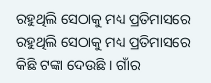ରହୁଥିଲି ସେଠାକୁ ମଧ୍ୟ ପ୍ରତିମାସରେ ରହୁଥିଲି ସେଠାକୁ ମଧ୍ୟ ପ୍ରତିମାସରେ କିଛି ଟଙ୍କା ଦେଉଛି । ଗାଁର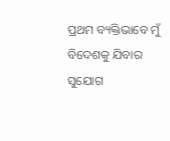ପ୍ରଥମ ବ୍ୟକ୍ତିଭାବେ ମୁଁ ବିଦେଶକୁ ଯିବାର ସୁଯୋଗ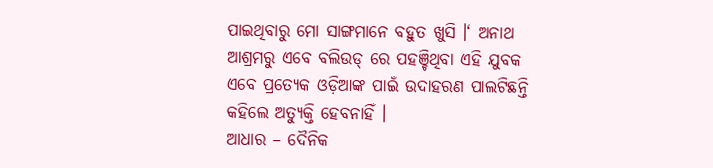ପାଇଥିବାରୁ ମୋ ସାଙ୍ଗମାନେ ବହୁତ ଖୁସି ।‘ ଅନାଥ ଆଶ୍ରମରୁ ଏବେ ବଲିଉଡ୍ ରେ ପହଞ୍ଚିଥିବା ଏହି ଯୁବକ ଏବେ ପ୍ରତ୍ୟେକ ଓଡ଼ିଆଙ୍କ ପାଇଁ ଉଦାହରଣ ପାଲଟିଛନ୍ତି କହିଲେ ଅତ୍ୟୁକ୍ତି ହେବନାହିଁ ।
ଆଧାର – ଦୈନିକ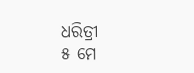ଧରିତ୍ରୀ
୫ ମେ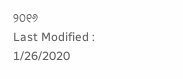୨୦୧୬
Last Modified : 1/26/2020